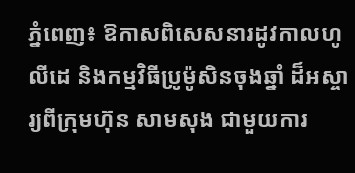ភ្នំពេញ៖ ឱកាសពិសេសនារដូវកាលហូលីដេ និងកម្មវិធីប្រូម៉ូសិនចុងឆ្នាំ ដ៏អស្ចារ្យពីក្រុមហ៊ុន សាមសុង ជាមួយការ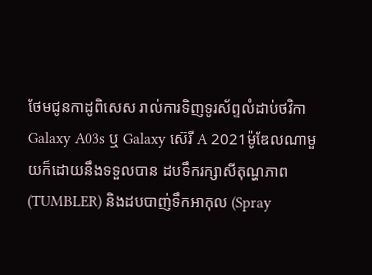ថែមជូនកាដូពិសេស រាល់ការទិញទូរស័ព្ទលំដាប់ថវិកា Galaxy A03s ឬ Galaxy ស៊េរី A 2021ម៉ូឌែលណាមួយក៏ដោយនឹងទទួលបាន ដបទឹករក្សាសីតុណ្ហភាព(TUMBLER) និងដបបាញ់ទឹកអាកុល (Spray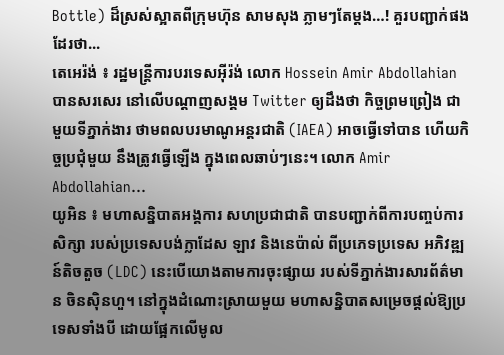Bottle) ដ៏ស្រស់ស្អាតពីក្រុមហ៊ុន សាមសុង ភ្លាមៗតែម្តង…! គួរបញ្ជាក់ផងដែរថា...
តេអេរ៉ង់ ៖ រដ្ឋមន្ត្រីការបរទេសអ៊ីរ៉ង់ លោក Hossein Amir Abdollahian បានសរសេរ នៅលើបណ្ដាញសង្គម Twitter ឲ្យដឹងថា កិច្ចព្រមព្រៀង ជាមួយទីភ្នាក់ងារ ថាមពលបរមាណូអន្តរជាតិ (IAEA) អាចធ្វើទៅបាន ហើយកិច្ចប្រជុំមួយ នឹងត្រូវធ្វើឡើង ក្នុងពេលឆាប់ៗនេះ។ លោក Amir Abdollahian...
យូអិន ៖ មហាសន្និបាតអង្គការ សហប្រជាជាតិ បានបញ្ជាក់ពីការបញ្ចប់ការសិក្សា របស់ប្រទេសបង់ក្លាដែស ឡាវ និងនេប៉ាល់ ពីប្រភេទប្រទេស អភិវឌ្ឍន៍តិចតួច (LDC) នេះបើយោងតាមការចុះផ្សាយ របស់ទីភ្នាក់ងារសារព័ត៌មាន ចិនស៊ិនហួ។ នៅក្នុងដំណោះស្រាយមួយ មហាសន្និបាតសម្រេចផ្តល់ឱ្យប្រទេសទាំងបី ដោយផ្អែកលើមូល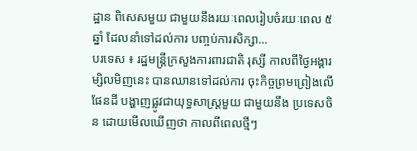ដ្ឋាន ពិសេសមួយ ជាមួយនឹងរយៈពេលរៀបចំរយៈពេល ៥ឆ្នាំ ដែលនាំទៅដល់ការ បញ្ចប់ការសិក្សា...
បរទេស ៖ រដ្ឋមន្ត្រីក្រសួងការពារជាតិ រុស្សី កាលពីថ្ងៃអង្គារម្សិលមិញនេះ បានឈានទៅដល់ការ ចុះកិច្ចព្រមព្រៀងលើផែនដី បង្ហាញផ្លូវជាយុទ្ធសាស្ត្រមួយ ជាមួយនឹង ប្រទេសចិន ដោយមើលឃើញថា កាលពីពេលថ្មីៗ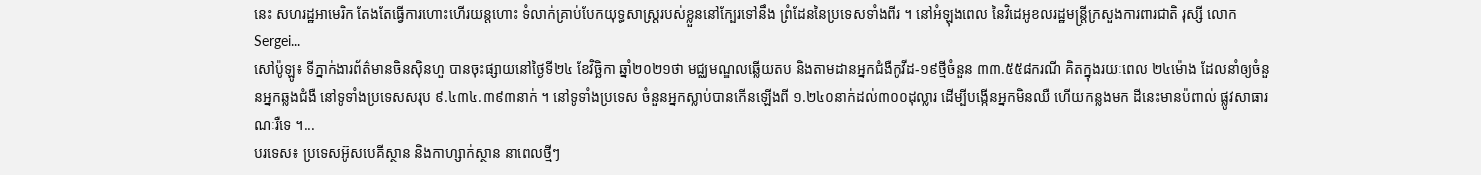នេះ សហរដ្ឋអាមេរិក តែងតែធ្វើការហោះហើរយន្តហោះ ទំលាក់គ្រាប់បែកយុទ្ធសាស្ត្ររបស់ខ្លួននៅក្បែរទៅនឹង ព្រំដែននៃប្រទេសទាំងពីរ ។ នៅអំឡុងពេល នៃវិដេអូខលរដ្ឋមន្ត្រីក្រសួងការពារជាតិ រុស្សី លោក Sergei...
សៅប៉ូឡូ៖ ទីភ្នាក់ងារព័ត៌មានចិនស៊ិនហួ បានចុះផ្សាយនៅថ្ងៃទី២៤ ខែវិច្ឆិកា ឆ្នាំ២០២១ថា មជ្ឈមណ្ឌលឆ្លើយតប និងតាមដានអ្នកជំងឺកូវីដ-១៩ថ្មីចំនួន ៣៣.៥៥៨ករណី គិតក្នុងរយៈពេល ២៤ម៉ោង ដែលនាំឲ្យចំនួនអ្នកឆ្លងជំងឺ នៅទូទាំងប្រទេសសរុប ៩.៤៣៤.៣៩៣នាក់ ។ នៅទូទាំងប្រទេស ចំនួនអ្នកស្លាប់បានកើនឡើងពី ១.២៤០នាក់ដល់៣០០ដុល្លារ ដើម្បីបង្កើនអ្នកមិនឈឺ ហើយកន្លងមក ដីនេះមានប៉ពាល់ ផ្លូវសាធារណៈរឺទេ ។...
បរទេស៖ ប្រទេសអ៊ូសបេគីស្ថាន និងកាហ្សាក់ស្ថាន នាពេលថ្មីៗ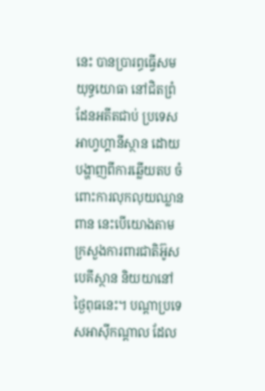នេះ បានប្រារព្ធធ្វើសមយុទ្ធយោធា នៅជិតព្រំដែនអតីតជាប់ ប្រទេសអាហ្វហ្គានីស្ថាន ដោយបង្ហាញពីការឆ្លើយតប ចំពោះការលុកលុយឈ្លានពាន នេះបើយោងតាម ក្រសួងការពារជាតិអ៊ូសបេគីស្ថាន និយយានៅថ្ងៃពុធនេះ។ បណ្ដាប្រទេសអាស៊ីកណ្ដាល ដែល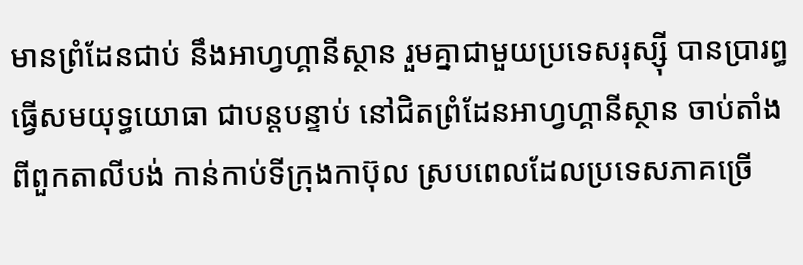មានព្រំដែនជាប់ នឹងអាហ្វហ្គានីស្ថាន រួមគ្នាជាមួយប្រទេសរុស្ស៊ី បានប្រារព្ធធ្វើសមយុទ្ធយោធា ជាបន្តបន្ទាប់ នៅជិតព្រំដែនអាហ្វហ្គានីស្ថាន ចាប់តាំងពីពួកតាលីបង់ កាន់កាប់ទីក្រុងកាប៊ុល ស្របពេលដែលប្រទេសភាគច្រើ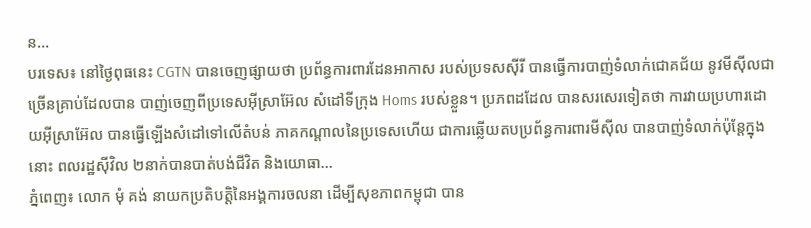ន...
បរទេស៖ នៅថ្ងៃពុធនេះ CGTN បានចេញផ្សាយថា ប្រព័ន្ធការពារដែនអាកាស របស់ប្រទសស៊ីរី បានធ្វើការបាញ់ទំលាក់ជោគជ័យ នូវមីស៊ីលជាច្រើនគ្រាប់ដែលបាន បាញ់ចេញពីប្រទេសអ៊ីស្រាអ៊ែល សំដៅទីក្រុង Homs របស់ខ្លួន។ ប្រភពដដែល បានសរសេរទៀតថា ការវាយប្រហារដោយអ៊ីស្រាអ៊ែល បានធ្វើឡើងសំដៅទៅលើតំបន់ ភាគកណ្តាលនៃប្រទេសហើយ ជាការឆ្លើយតបប្រព័ន្ធការពារមីស៊ីល បានបាញ់ទំលាក់ប៉ុន្តែក្នុងនោះ ពលរដ្ឋស៊ីវិល ២នាក់បានបាត់បង់ជីវិត និងយោធា...
ភ្នំពេញ៖ លោក មុំ គង់ នាយកប្រតិបត្តិនៃអង្គការចលនា ដើម្បីសុខភាពកម្ពុជា បាន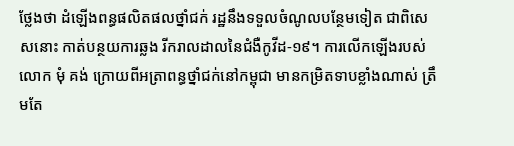ថ្លែងថា ដំឡើងពន្ធផលិតផលថ្នាំជក់ រដ្ឋនឹងទទួលចំណូលបន្ថែមទៀត ជាពិសេសនោះ កាត់បន្ថយការឆ្លង រីករាលដាលនៃជំងឺកូវីដ-១៩។ ការលើកឡើងរបស់ លោក មុំ គង់ ក្រោយពីអត្រាពន្ធថ្នាំជក់នៅកម្ពុជា មានកម្រិតទាបខ្លាំងណាស់ ត្រឹមតែ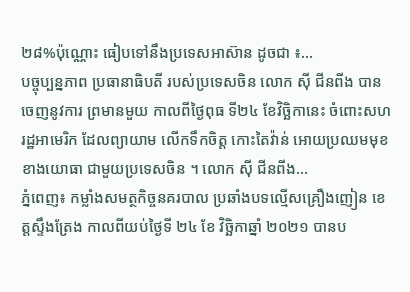២៨%ប៉ុណ្ណោះ ធៀបទៅនឹងប្រទេសអាស៊ាន ដូចជា ៖...
បច្ចុប្បន្នភាព ប្រធានាធិបតី របស់ប្រទេសចិន លោក ស៊ី ជីនពីង បានចេញនូវការ ព្រមានមួយ កាលពីថ្ងៃពុធ ទី២៤ ខែវិច្ឆិកានេះ ចំពោះសហរដ្ឋអាមេរិក ដែលព្យាយាម លើកទឹកចិត្ត កោះតៃវ៉ាន់ អោយប្រឈមមុខ ខាងយោធា ជាមួយប្រទេសចិន ។ លោក ស៊ី ជីនពីង...
ភ្នំពេញ៖ កម្លាំងសមត្ថកិច្ចនគរបាល ប្រឆាំងបទល្មើសគ្រឿងញៀន ខេត្តស្ទឹងត្រែង កាលពីយប់ថ្ងៃទី ២៤ ខែ វិច្ឆិកាឆ្នាំ ២០២១ បានប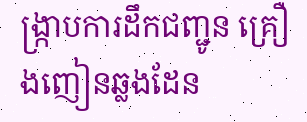ង្ក្រាបការដឹកជញ្ជូន គ្រឿងញៀនឆ្លងដែន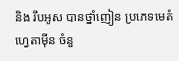និង រឹបអូស បានថ្នាំញៀន ប្រភេទមេតំហ្វេតាម៉ីន ចំនួ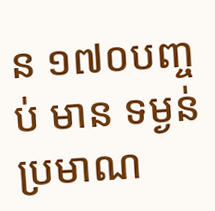ន ១៧០បញ្ចប់ មាន ទម្ងន់ប្រមាណ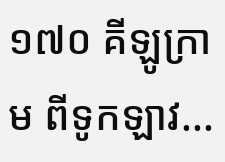១៧០ គីឡូក្រាម ពីទូកឡាវ...